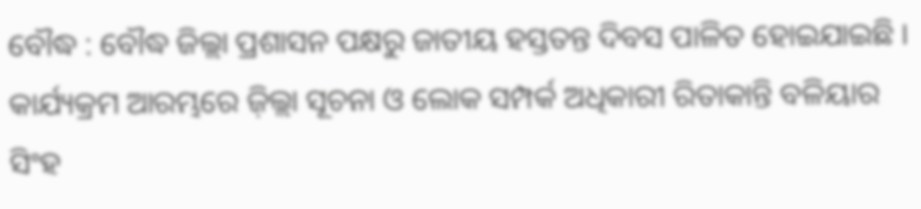ବୌଦ୍ଧ : ବୌଦ୍ଧ ଜିଲ୍ଲା ପ୍ରଶାସନ ପକ୍ଷରୁ ଜାତୀୟ ହସ୍ତତନ୍ତ ଦିବସ ପାଳିତ ହୋଇଯାଇଛି । କାର୍ଯ୍ୟକ୍ରମ ଆରମ୍ଭରେ ଜ଼ିଲ୍ଲା ସୂଚନା ଓ ଲୋକ ସମ୍ପର୍କ ଅଧିକାରୀ ରିତାକାନ୍ତି ବଳିୟାର ସିଂହ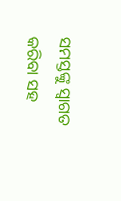ସମସ୍ତଙ୍କୁ ସ୍ୱାଗତ କରିବା ସହ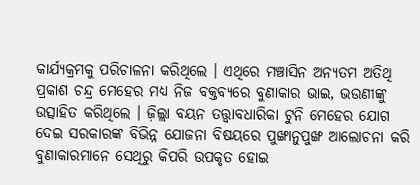କାର୍ଯ୍ୟକ୍ରମକୁ ପରିଚାଳନା କରିଥିଲେ । ଏଥିରେ ମଞ୍ଚାସିନ ଅନ୍ୟତମ ଅତିଥି ପ୍ରକାଶ ଚନ୍ଦ୍ର ମେହେର ମଧ୍ୟ ନିଜ ବକ୍ତବ୍ୟରେ ବୁଣାକାର ଭାଇ, ଭଉଣୀଙ୍କୁ ଉତ୍ସାହିତ କରିଥିଲେ । ଜ଼ିଲ୍ଲା ବୟନ ତତ୍ତ୍ୱାବଧାରିକା ଟୁନି ମେହେର ଯୋଗ ଦେଇ ସରକାରଙ୍କ ବିଭିନ୍ନ ଯୋଜନା ବିଷୟରେ ପୁଙ୍ଖାନୁପୁଙ୍ଖ ଆଲୋଚନା କରି ବୁଣାକାରମାନେ ସେଥିରୁ କିପରି ଉପକୃତ ହୋଇ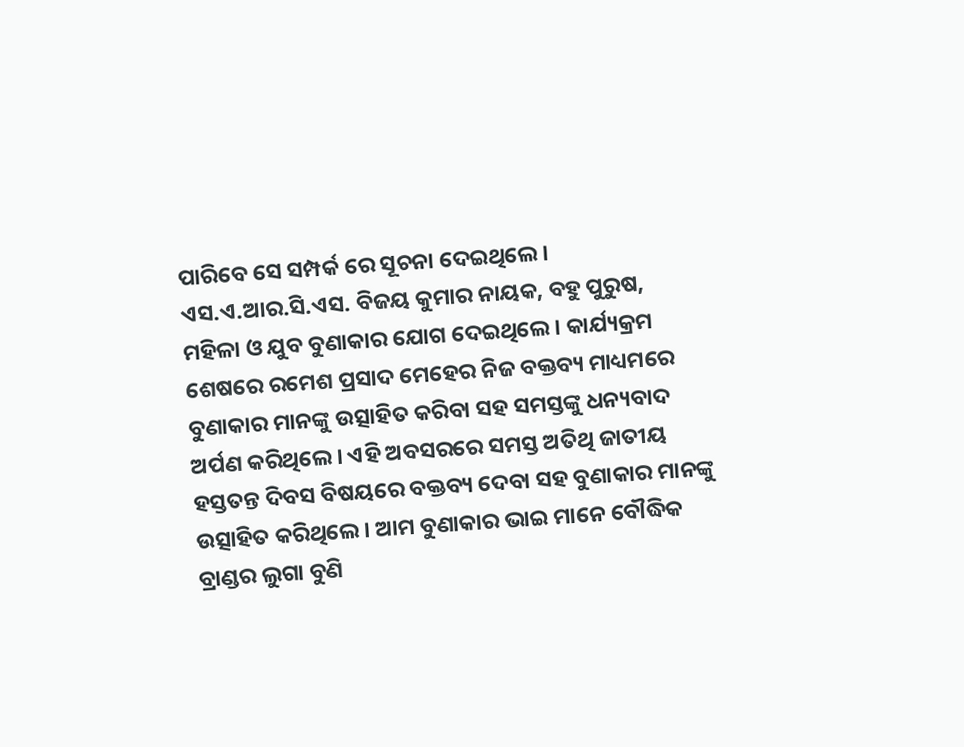ପାରିବେ ସେ ସମ୍ପର୍କ ରେ ସୂଚନା ଦେଇଥିଲେ । ଏସ.ଏ.ଆର.ସି.ଏସ. ବିଜୟ କୁମାର ନାୟକ, ବହୁ ପୁରୁଷ, ମହିଳା ଓ ଯୁବ ବୁଣାକାର ଯୋଗ ଦେଇଥିଲେ । କାର୍ଯ୍ୟକ୍ରମ ଶେଷରେ ରମେଶ ପ୍ରସାଦ ମେହେର ନିଜ ବକ୍ତବ୍ୟ ମାଧ୍ୟମରେ ବୁଣାକାର ମାନଙ୍କୁ ଉତ୍ସାହିତ କରିବା ସହ ସମସ୍ତଙ୍କୁ ଧନ୍ୟବାଦ ଅର୍ପଣ କରିଥିଲେ । ଏହି ଅବସରରେ ସମସ୍ତ ଅତିଥି ଜାତୀୟ ହସ୍ତତନ୍ତ ଦିବସ ବିଷୟରେ ବକ୍ତବ୍ୟ ଦେବା ସହ ବୁଣାକାର ମାନଙ୍କୁ ଉତ୍ସାହିତ କରିଥିଲେ । ଆମ ବୁଣାକାର ଭାଇ ମାନେ ବୌଦ୍ଧିକ ବ୍ରାଣ୍ଡର ଲୁଗା ବୁଣି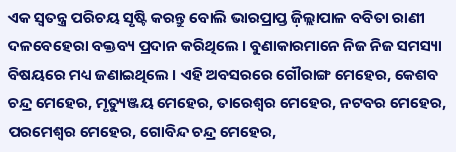ଏକ ସ୍ୱତନ୍ତ୍ର ପରିଚୟ ସୃଷ୍ଟି କରନ୍ତୁ ବୋଲି ଭାରପ୍ରାପ୍ତ ଜ଼ିଲ୍ଲାପାଳ ବବିତା ରାଣୀ ଦଳବେହେରା ବକ୍ତବ୍ୟ ପ୍ରଦାନ କରିଥିଲେ । ବୁଣାକାରମାନେ ନିଜ ନିଜ ସମସ୍ୟା ବିଷୟରେ ମଧ୍ୟ ଜଣାଇଥିଲେ । ଏହି ଅବସରରେ ଗୌରାଙ୍ଗ ମେହେର, କେଶବ ଚନ୍ଦ୍ର ମେହେର, ମୃତ୍ୟୁଞ୍ଜୟ ମେହେର, ତାରେଶ୍ୱର ମେହେର, ନଟବର ମେହେର, ପରମେଶ୍ୱର ମେହେର, ଗୋବିନ୍ଦ ଚନ୍ଦ୍ର ମେହେର,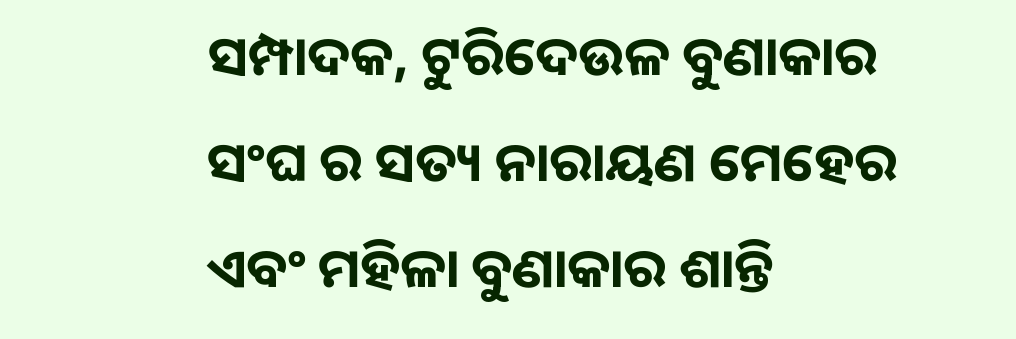ସମ୍ପାଦକ, ଟୁରିଦେଉଳ ବୁଣାକାର ସଂଘ ର ସତ୍ୟ ନାରାୟଣ ମେହେର ଏବଂ ମହିଳା ବୁଣାକାର ଶାନ୍ତି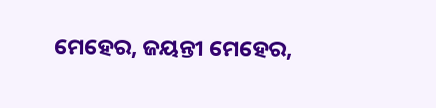ମେହେର, ଜୟନ୍ତୀ ମେହେର,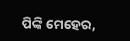ପିଙ୍କି ମେହେର,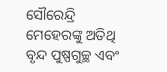ସୌରେନ୍ଦ୍ରି ମେହେରଙ୍କୁ ଅତିଥି ବୃନ୍ଦ ପୁଷ୍ପଗୁଚ୍ଛ ଏବଂ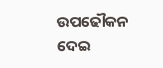ଉପଢୌକନ ଦେଇ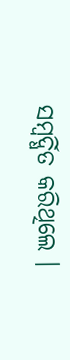ସମ୍ବର୍ଦ୍ଧିତ କରିଥିଲେ ।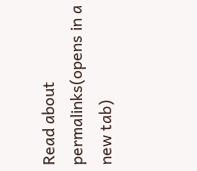Read about permalinks(opens in a new tab)